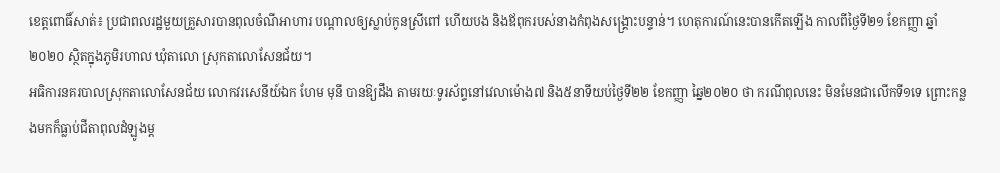ខេត្តពោធិ៍សាត់៖ ប្រជាពលរដ្ឋមួយគ្រួសារបានពុលចំណីអាហារ បណ្ដាលឲ្យស្លាប់កូនស្រីពៅ ហើយបង និងឪពុករបស់នាងកំពុងសង្រ្គោះបន្ទាន់។ ហេតុការណ៍នេះបានកើតឡើង កាលពីថ្ងៃទី២១ ខែកញ្ញា ឆ្នាំ២០២០ ស្ថិតក្នុងភូមិរហាល ឃុំតាលោ ស្រុកតាលោសែនជ័យ។
អធិការនគរបាលស្រុកតាលោសែនជ័យ លោកវរសេនីយ៍ឯក ហែម មុនី បានឱ្យដឹង តាមរយៈទូរស័ព្ទនៅវេលាម៉ោង៧ និង៥នាទីយប់ថ្ងៃទី២២ ខែកញ្ញា ឆ្នៃ២០២០ ថា ករណីពុលនេះ មិនមែនជាលើកទី១ទេ ព្រោះកន្លងមកក៏ធ្លាប់ជីតាពុលដំឡូងម្ត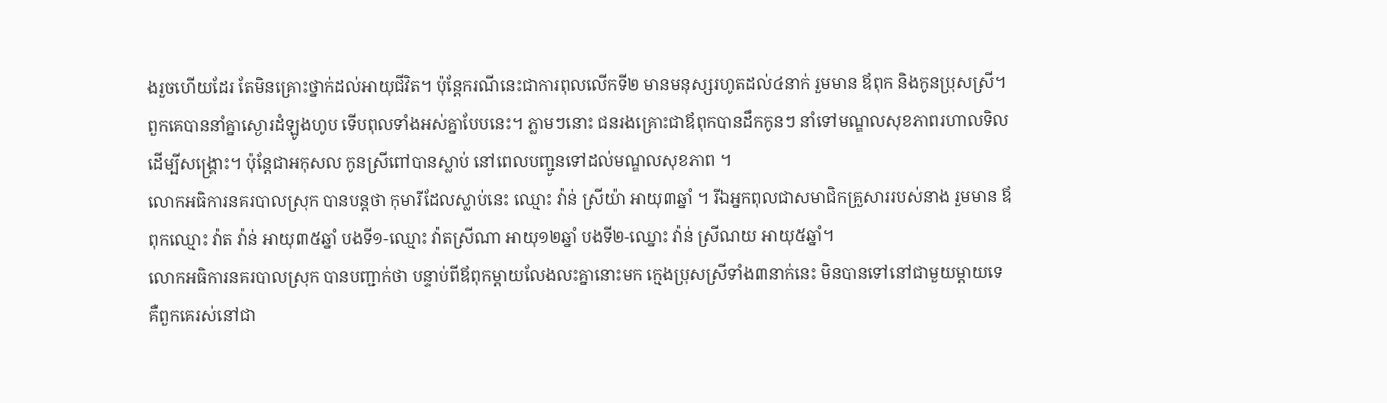ងរួចហើយដែរ តែមិនគ្រោះថ្នាក់ដល់អាយុជីវិត។ ប៉ុន្តែករណីនេះជាការពុលលើកទី២ មានមនុស្សរហូតដល់៤នាក់ រួមមាន ឪពុក និងកូនប្រុសស្រី។ ពួកគេបាននាំគ្នាស្ងោរដំឡូងហូប ទើបពុលទាំងអស់គ្នាបែបនេះ។ ភ្លាមៗនោះ ជនរងគ្រោះជាឪពុកបានដឹកកូនៗ នាំទៅមណ្ឌលសុខភាពរហាលទិល ដើម្បីសង្គ្រោះ។ ប៉ុន្តែជាអកុសល កូនស្រីពៅបានស្លាប់ នៅពេលបញ្ជូនទៅដល់មណ្ឌលសុខភាព ។
លោកអធិការនគរបាលស្រុក បានបន្តថា កុមារីដែលស្លាប់នេះ ឈ្មោះ វ៉ាន់ ស្រីយ៉ា អាយុ៣ឆ្នាំ ។ រីឯអ្នកពុលជាសមាជិកគ្រួសាររបស់នាង រួមមាន ឪពុកឈ្មោះ វ៉ាត វ៉ាន់ អាយុ៣៥ឆ្នាំ បងទី១-ឈ្មោះ វ៉ាតស្រីណា អាយុ១២ឆ្នាំ បងទី២-ឈ្នោះ វ៉ាន់ ស្រីណយ អាយុ៥ឆ្នាំ។
លោកអធិការនគរបាលស្រុក បានបញ្ជាក់ថា បន្ទាប់ពីឪពុកម្ដាយលែងលះគ្នានោះមក ក្មេងប្រុសស្រីទាំង៣នាក់នេះ មិនបានទៅនៅជាមួយម្តាយទេ គឺពួកគេរស់នៅជា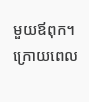មួយឪពុក។
ក្រោយពេល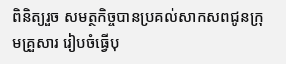ពិនិត្យរួច សមត្ថកិច្ចបានប្រគល់សាកសពជូនក្រុមគ្រួសារ រៀបចំធ្វើបុ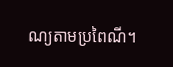ណ្យតាមប្រពៃណី។